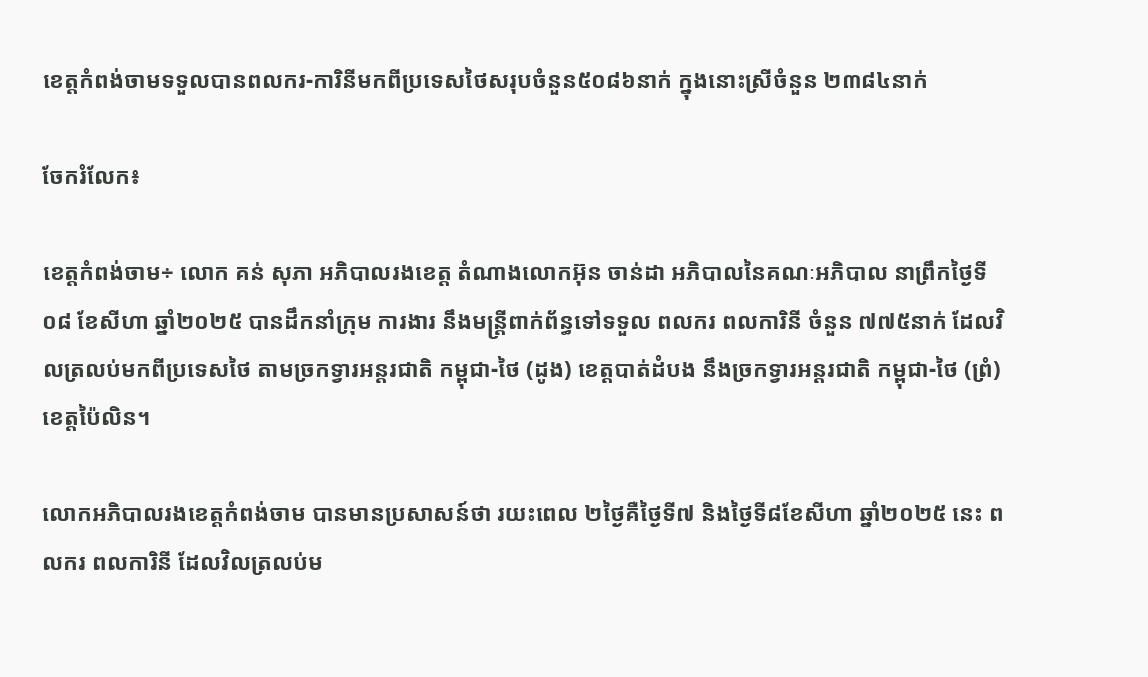ខេត្តកំពង់ចាមទទួលបានពលករ-ការិនីមកពីប្រទេសថៃសរុបចំនួន៥០៨៦នាក់ ក្នុងនោះស្រីចំនួន ២៣៨៤នាក់

ចែករំលែក៖

ខេត្តកំពង់ចាម÷ លោក គន់ សុភា អភិបាលរងខេត្ត តំណាងលោកអ៊ុន ចាន់ដា អភិបាលនៃគណៈអភិបាល នាព្រឹកថ្ងៃទី០៨ ខែសីហា ឆ្នាំ២០២៥ បានដឹកនាំក្រុម ការងារ នឹងមន្ត្រីពាក់ព័ន្ធទៅទទួល ពលករ ពលការិនី ចំនួន ៧៧៥នាក់ ដែលវិលត្រលប់មកពីប្រទេសថៃ តាមច្រកទ្វារអន្តរជាតិ កម្ពុជា-ថៃ (ដូង) ខេត្តបាត់ដំបង នឹងច្រកទ្វារអន្តរជាតិ កម្ពុជា-ថៃ (ព្រំ) ខេត្តប៉ៃលិន។

លោកអភិបាលរងខេត្តកំពង់ចាម បានមានប្រសាសន៍ថា រយះពេល ២ថ្ងៃគឺថ្ងៃទី៧ និងថ្ងៃទី៨ខែសីហា ឆ្នាំ២០២៥ នេះ ពលករ ពលការិនី ដែលវិលត្រលប់ម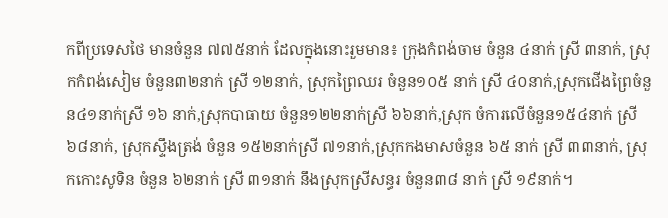កពីប្រទេសថៃ មានចំនួន ៧៧៥នាក់ ដែលក្នុងនោះរួមមាន៖ ក្រុងកំពង់ចាម ចំនួន ៤នាក់ ស្រី ៣នាក់, ស្រុកកំពង់សៀម ចំនួន៣២នាក់ ស្រី ១២នាក់, ស្រុកព្រៃឈរ ចំនួន១០៥ នាក់ ស្រី ៤០នាក់,ស្រុកជើងព្រៃចំនួន៤១នាក់ស្រី ១៦ នាក់,ស្រុកបាធាយ ចំនួន១២២នាក់ស្រី ៦៦នាក់,ស្រុក ចំការលើចំនួន១៥៤នាក់ ស្រី ៦៨នាក់, ស្រុកស្ទឹងត្រង់ ចំនួន ១៥២នាក់ស្រី ៧១នាក់,ស្រុកកងមាសចំនួន ៦៥ នាក់ ស្រី ៣៣នាក់, ស្រុកកោះសូទិន ចំនួន ៦២នាក់ ស្រី ៣១នាក់ នឹងស្រុកស្រីសន្ធរ ចំនួន៣៨ នាក់ ស្រី ១៩នាក់។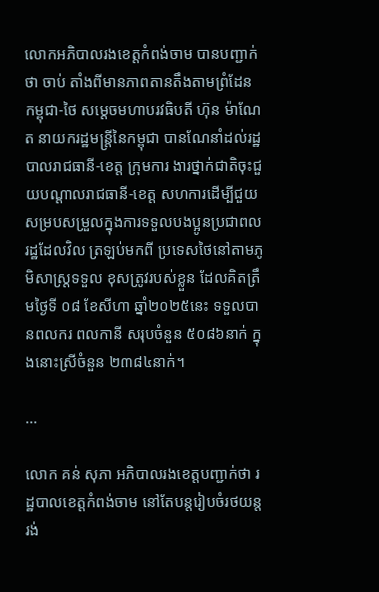លោកអភិបាលរងខេត្តកំពង់ចាម បានបញ្ជាក់ថា ចាប់ តាំងពីមានភាពតានតឹងតាមព្រំដែន កម្ពុជា-ថៃ សម្តេចមហាបរវធិបតី ហ៊ុន ម៉ាណែត នាយករដ្ឋមន្ត្រីនៃកម្ពុជា បានណែនាំដល់រដ្ឋបាលរាជធានី-ខេត្ត ក្រុមការ ងារថ្នាក់ជាតិចុះជួយបណ្ដាលរាជធានី-ខេត្ត សហការដើម្បីជួយសម្របសម្រួលក្នុងការទទួលបងប្អូនប្រជាពលរដ្ឋដែលវិល ត្រឡប់មកពី ប្រទេសថៃនៅតាមភូមិសាស្ត្រទទួល ខុសត្រូវរបស់ខ្លួន ដែលគិតត្រឹមថ្ងៃទី ០៨ ខែសីហា ឆ្នាំ២០២៥នេះ ទទួលបានពលករ ពលកានី សរុបចំនួន ៥០៨៦នាក់ ក្នុងនោះស្រីចំនួន ២៣៨៤នាក់។

...

លោក គន់ សុភា អភិបាលរងខេត្តបញ្ជាក់ថា រដ្ឋបាលខេត្តកំពង់ចាម នៅតែបន្តរៀបចំរថយន្ត រង់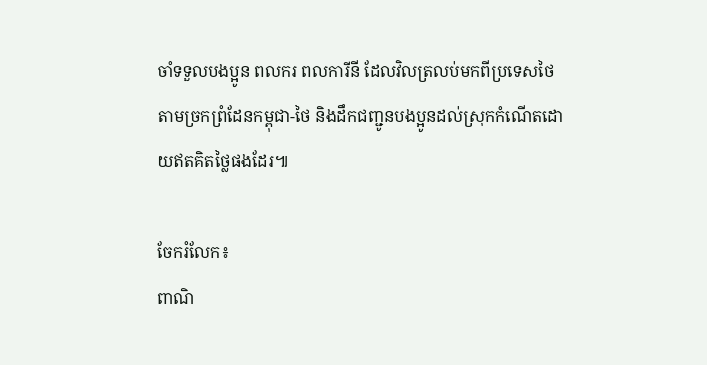ចាំទទួលបងប្អូន ពលករ ពលការីនី ដែលវិលត្រលប់មកពីប្រទេសថៃតាមច្រកព្រំដែនកម្ពុជា-ថៃ និងដឹកជញ្ជូនបងប្អូនដល់ស្រុកកំណើតដោយឥតគិតថ្លៃផងដែរ៕

ចែករំលែក៖
ពាណិ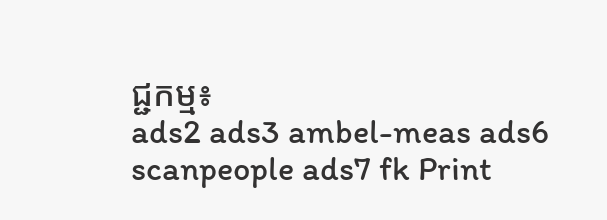ជ្ជកម្ម៖
ads2 ads3 ambel-meas ads6 scanpeople ads7 fk Print